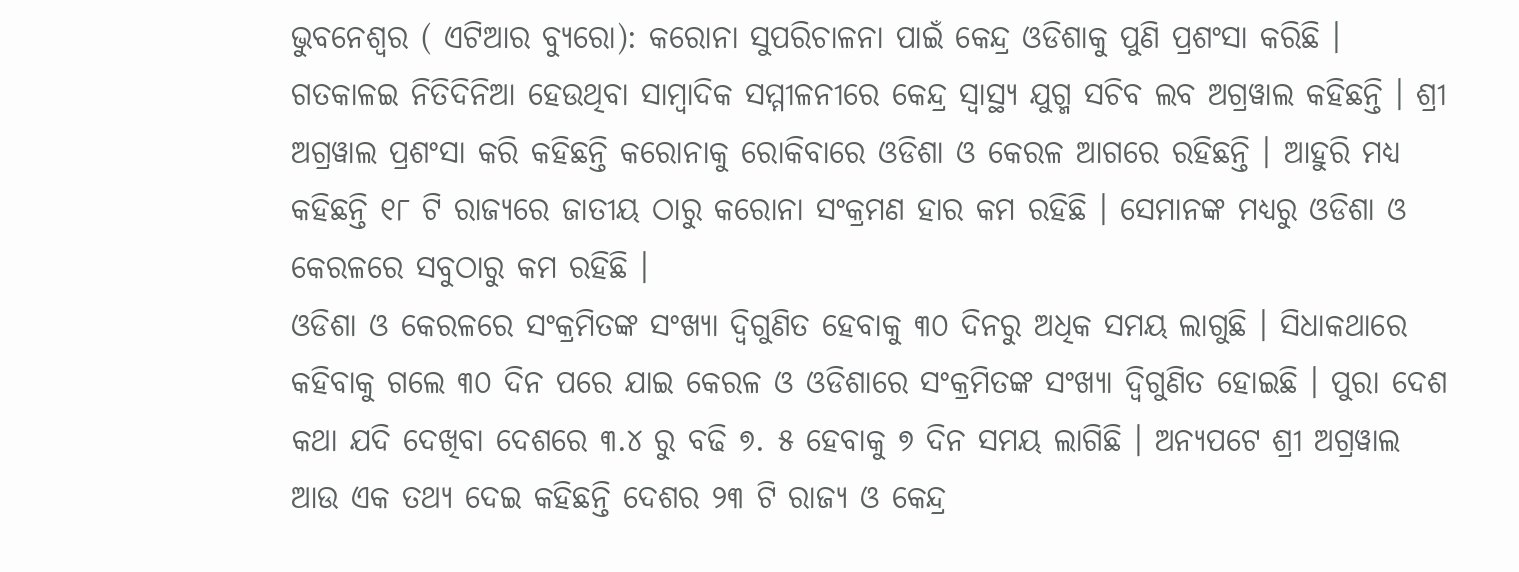ଭୁବନେଶ୍ୱର ( ଏଟିଆର ବ୍ୟୁରୋ): କରୋନା ସୁପରିଚାଳନା ପାଇଁ କେନ୍ଦ୍ର ଓଡିଶାକୁ ପୁଣି ପ୍ରଶଂସା କରିଛି । ଗତକାଳଇ ନିତିଦିନିଆ ହେଉଥିବା ସାମ୍ବାଦିକ ସମ୍ମୀଳନୀରେ କେନ୍ଦ୍ର ସ୍ୱାସ୍ଥ୍ୟ ଯୁଗ୍ମ ସଚିବ ଲବ ଅଗ୍ରୱାଲ କହିଛନ୍ତି । ଶ୍ରୀ ଅଗ୍ରୱାଲ ପ୍ରଶଂସା କରି କହିଛନ୍ତି କରୋନାକୁ ରୋକିବାରେ ଓଡିଶା ଓ କେରଳ ଆଗରେ ରହିଛନ୍ତି । ଆହୁରି ମଧ୍ୟ କହିଛନ୍ତି ୧୮ ଟି ରାଜ୍ୟରେ ଜାତୀୟ ଠାରୁ କରୋନା ସଂକ୍ରମଣ ହାର କମ ରହିଛି । ସେମାନଙ୍କ ମଧ୍ୟରୁ ଓଡିଶା ଓ କେରଳରେ ସବୁଠାରୁ କମ ରହିଛି ।
ଓଡିଶା ଓ କେରଳରେ ସଂକ୍ରମିତଙ୍କ ସଂଖ୍ୟା ଦ୍ୱିଗୁଣିତ ହେବାକୁ ୩୦ ଦିନରୁ ଅଧିକ ସମୟ ଲାଗୁଛି । ସିଧାକଥାରେ କହିବାକୁ ଗଲେ ୩୦ ଦିନ ପରେ ଯାଇ କେରଳ ଓ ଓଡିଶାରେ ସଂକ୍ରମିତଙ୍କ ସଂଖ୍ୟା ଦ୍ୱିଗୁଣିତ ହୋଇଛି । ପୁରା ଦେଶ କଥା ଯଦି ଦେଖିବା ଦେଶରେ ୩.୪ ରୁ ବଢି ୭. ୫ ହେବାକୁ ୭ ଦିନ ସମୟ ଲାଗିଛି । ଅନ୍ୟପଟେ ଶ୍ରୀ ଅଗ୍ରୱାଲ ଆଉ ଏକ ତଥ୍ୟ ଦେଇ କହିଛନ୍ତି ଦେଶର ୨୩ ଟି ରାଜ୍ୟ ଓ କେନ୍ଦ୍ର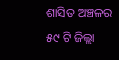ଶାସିତ ଅଞ୍ଚଳର ୫୯ ଟି ଜିଲ୍ଲା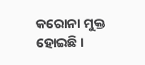କରୋନା ମୁକ୍ତ ହୋଇଛି ।